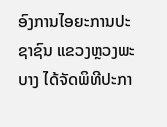ອົງການໄອຍະການປະຊາຊົນ ແຂວງຫຼວງພະບາງ ໄດ້ຈັດພິທີປະກາ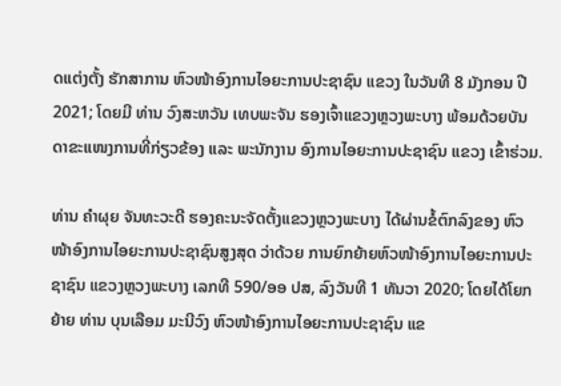ດແຕ່ງຕັ້ງ ຮັກສາການ ຫົວໜ້າອົງການໄອຍະການປະຊາຊົນ ແຂວງ ໃນວັນທີ 8 ມັງກອນ ປີ 2021; ໂດຍມີ ທ່ານ ວົງສະຫວັນ ເທບພະຈັນ ຮອງເຈົ້າແຂວງຫຼວງພະບາງ ພ້ອມດ້ວຍບັນດາຂະແໜງການທີ່ກ່ຽວຂ້ອງ ແລະ ພະນັກງານ ອົງການໄອຍະການປະຊາຊົນ ແຂວງ ເຂົ້າຮ່ວມ.

ທ່ານ ຄຳຜຸຍ ຈັນທະວະດີ ຮອງຄະນະຈັດຕັ້ງແຂວງຫຼວງພະບາງ ໄດ້ຜ່ານຂໍ້ຕົກລົງຂອງ ຫົວໜ້າອົງການໄອຍະການປະຊາຊົນສູງສຸດ ວ່າດ້ວຍ ການຍົກຍ້າຍຫົວໜ້າອົງການໄອຍະການປະຊາຊົນ ແຂວງຫຼວງພະບາງ ເລກທີ 590/ອອ ປສ, ລົງວັນທີ 1 ທັນວາ 2020; ໂດຍໄດ້ໂຍກຍ້າຍ ທ່ານ ບຸນເລືອມ ມະນີວົງ ຫົວໜ້າອົງການໄອຍະການປະຊາຊົນ ແຂ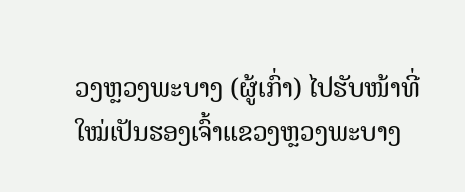ວງຫຼວງພະບາງ (ຜູ້ເກົ່າ) ໄປຮັບໜ້າທີ່ໃໝ່ເປັນຮອງເຈົ້າແຂວງຫຼວງພະບາງ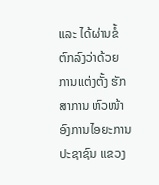ແລະ ໄດ້ຜ່ານຂໍ້ຕົກລົງວ່າດ້ວຍ ການແຕ່ງຕັ້ງ ຮັກສາການ ຫົວໜ້າອົງການໄອຍະການປະຊາຊົນ ແຂວງ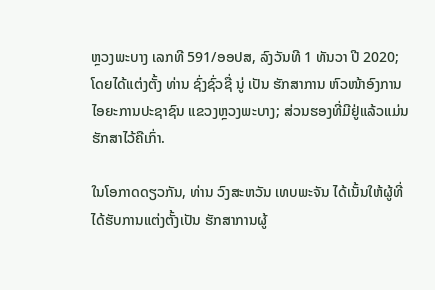ຫຼວງພະບາງ ເລກທີ 591/ອອປສ, ລົງວັນທີ 1 ທັນວາ ປີ 2020; ໂດຍໄດ້ແຕ່ງຕັ້ງ ທ່ານ ຊົ່ງຊົ່ວຊື່ ນູ່ ເປັນ ຮັກສາການ ຫົວໜ້າອົງການໄອຍະການປະຊາຊົນ ແຂວງຫຼວງພະບາງ; ສ່ວນຮອງທີ່ມີຢູ່ແລ້ວແມ່ນຮັກສາໄວ້ຄືເກົ່າ.

ໃນໂອກາດດຽວກັນ, ທ່ານ ວົງສະຫວັນ ເທບພະຈັນ ໄດ້ເນັ້ນໃຫ້ຜູ້ທີ່ໄດ້ຮັບການແຕ່ງຕັ້ງເປັນ ຮັກສາການຜູ້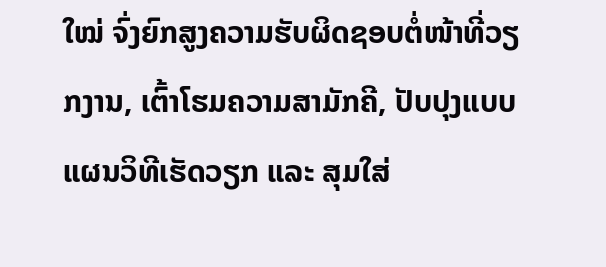ໃໝ່ ຈົ່ງຍົກສູງຄວາມຮັບຜິດຊອບຕໍ່ໜ້າທີ່ວຽກງານ, ເຕົ້າໂຮມຄວາມສາມັກຄີ, ປັບປຸງແບບແຜນວິທີເຮັດວຽກ ແລະ ສຸມໃສ່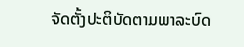ຈັດຕັ້ງປະຕິບັດຕາມພາລະບົດ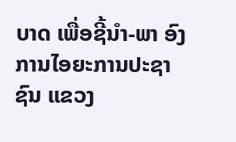ບາດ ເພື່ອຊີ້ນຳ-ພາ ອົງການໄອຍະການປະຊາຊົນ ແຂວງ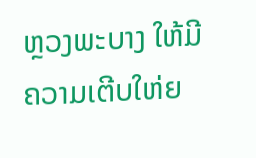ຫຼວງພະບາງ ໃຫ້ມີຄວາມເຕີບໃຫ່ຍ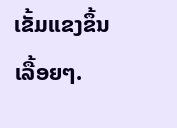ເຂັ້ມແຂງຂຶ້ນເລື້ອຍໆ.